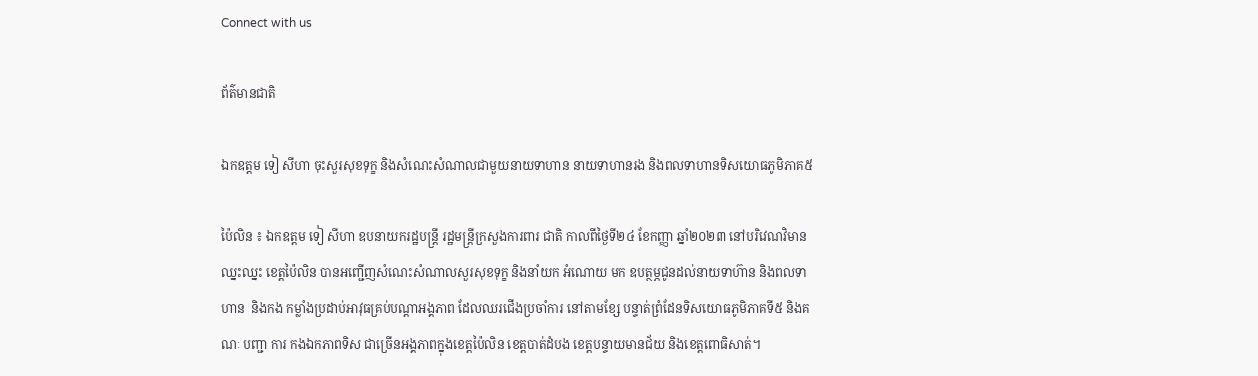Connect with us

ព័ត៌មានជាតិ

ឯកឧត្តម ទៀ សីហា ចុះសួរសុខទុក្ខ និងសំណេះសំណាលជាមួយនាយទាហាន នាយទាហានរង និងពលទាហានទិសយោធភូមិភាគ៥

ប៉ៃលិន ៖ ឯកឧត្តម ទៀ សីហា ឧបនាយករដ្ឋបន្ត្រី រដ្ឋមន្ត្រីក្រសួងការពារ ជាតិ កាលពីថ្ងៃទី២៤ ខែកញ្ញា ឆ្នាំ២០២៣ នៅបរិវេណវិមានឈ្នះឈ្នះ ខេត្តប៉ៃលិន បានអញ្ជើញសំណេះសំណាលសួរសុខទុក្ខ និងនាំយក អំណោយ មក ឧបត្ថម្ភជូនដល់នាយទាហ៊ាន និងពលទាហាន  និងកង កម្លាំងប្រដាប់អាវុធគ្រប់បណ្តាអង្គភាព ដែលឈរជើងប្រចាំការ នៅតាមខ្សែ បន្ទាត់ព្រំដែនទិសយោធភូមិភាគទី៥ និងគណៈ បញ្ជា ការ កងឯកភាពទិស ជាច្រើនអង្គភាពក្នុងខេត្តប៉ៃលិន ខេត្តបាត់ដំបង ខេត្តបន្ទាយមានជ័យ និងខេត្តពោធិសាត់។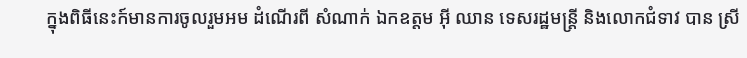ក្នុងពិធីនេះក៍មានការចូលរួមអម ដំណើរពី សំណាក់ ឯកឧត្តម អ៊ី ឈាន ទេសរដ្ឋមន្ត្រី និងលោកជំទាវ បាន ស្រី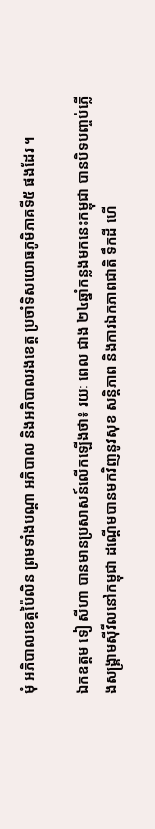មុំ អភិបាលខេត្តប៉ៃលិន ព្រមទាំងបណ្តា អភិបាល និងអភិបាលរងខេត្ត ប្រចាំទិសយោធភូមិភាគទី៥ ផងដែរ ។

ឯកឧត្តម ទៀ សីហា បានមានប្រសាសន៍លើកឡើងថា៖ រយៈ ពេល ជាង ២៤ឆ្នាំកន្លងមកនេះកម្ពុជា បានបិទបញ្ចប់ភ្លើងសង្គ្រាមស៊ីវីលនៅកម្ពុជា ដណ្តើមបានមកវិញនូវសុខ សន្តិភាព និងការឯកភាពជាតិ ទឹកដី ហើ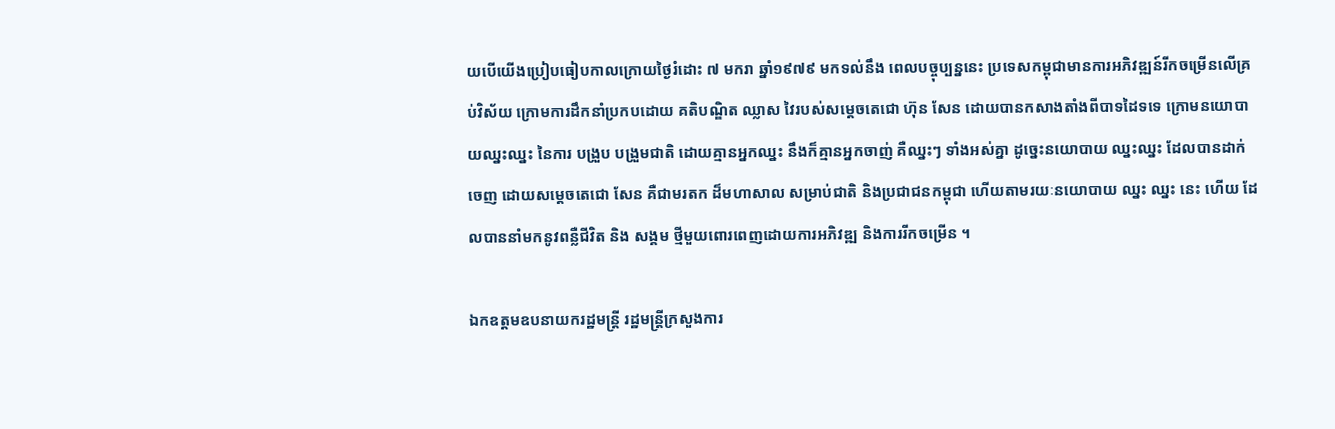យបើយើងប្រៀបធៀបកាលក្រោយថ្ងៃរំដោះ ៧ មករា ឆ្នាំ១៩៧៩ មកទល់នឹង ពេលបច្ចុប្បន្ននេះ ប្រទេសកម្ពុជាមានការអភិវឌ្ឍន៍រីកចម្រើនលើគ្រប់វិស័យ ក្រោមការដឹកនាំប្រកបដោយ គតិបណ្ឌិត ឈ្លាស វៃរបស់សម្តេចតេជោ ហ៊ុន សែន ដោយបានកសាងតាំងពីបាទដៃទទេ ក្រោមនយោបាយឈ្នះឈ្នះ នៃការ បង្រួប បង្រួមជាតិ ដោយគ្មានអ្នកឈ្នះ នឹងក៏គ្មានអ្នកចាញ់ គឺឈ្នះៗ ទាំងអស់គ្នា ដូច្នេះនយោបាយ ឈ្នះឈ្នះ ដែលបានដាក់ចេញ ដោយសម្តេចតេជោ សែន គឺជាមរតក ដ៏មហាសាល សម្រាប់ជាតិ និងប្រជាជនកម្ពុជា ហើយតាមរយៈនយោបាយ ឈ្នះ ឈ្នះ នេះ ហើយ ដែលបាននាំមកនូវពន្លឺជីវិត និង សង្គម ថ្មីមួយពោរពេញដោយការអភិវឌ្ឍ និងការរីកចម្រើន ។

ឯកឧត្តមឧបនាយករដ្ឋមន្ត្រី រដ្ឋមន្ត្រីក្រសួងការ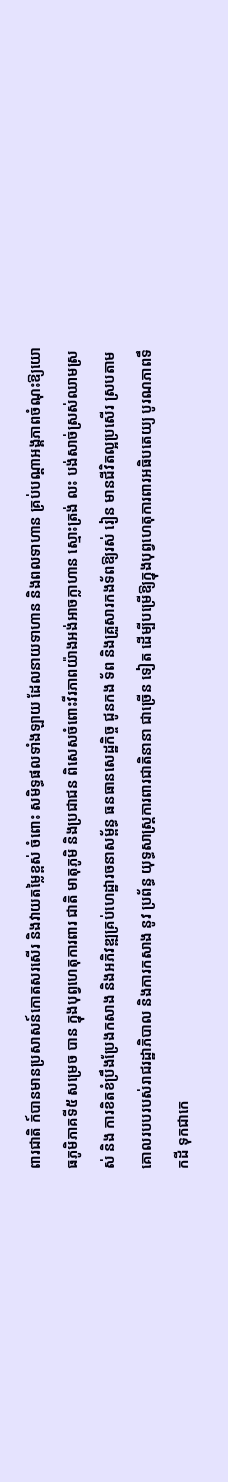ពារជាតិ ក៍បានមានប្រសាសន៍កោតសរសើរ និងវាយតម្លៃខ្ពស់ ចំពោះ សមិទ្ធផលទាំងឡាយ ដែលនាយទាហាន និងពលទាហាន គ្រប់បណ្ដាអង្គភាពចំណុះឱ្យយោធភូមិភាគទី៥ សម្រេច បាន ក្នុងបុព្វហេតុការពារ ជាតិ មាតុភូមិ និងប្រជាជន ពិសេសចំពោះវីរភាពយ៉ាងអង់អាចក្លាហាន ស្មោះត្រង់ លះ បង់សាច់ស្រស់ឈាមស្រស់ និង ការខិតខំប្រឹងប្រែងកសាង និងអភិវឌ្ឍគ្រប់ហេដ្ឋារចនាសម្ព័ន្ធ ធនធានសេដ្ឋកិច្ច ជូនកង ទ័ព និងគ្រួសារកងទ័ពឱ្យរស់ រៀន មានជីវិតល្អប្រសើរ ស្របតាមគោលរបបរបស់រាជរដ្ឋាភិបាល និងការកសាង នូវ ប្រព័ន្ធ យុទ្ធសាស្រ្តការពារជាតិនានា ជាច្រើន ទៀត ដើម្បីបម្រើឱ្យក្នុងបុព្វហេតុការពារអធិបតេយ្យ បូរណភាពទឹកដី ទុកជាកេ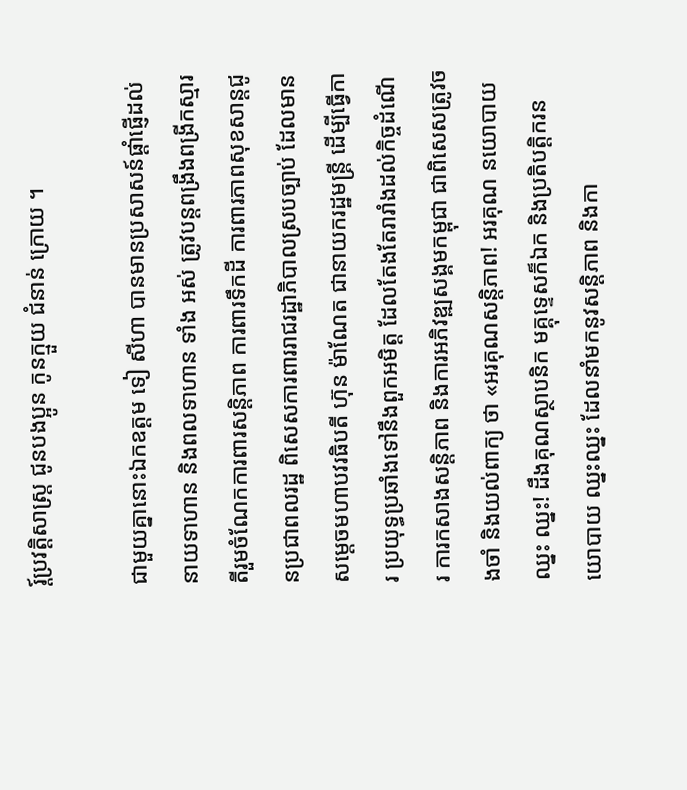រ្ត៍ប្រវត្តិសាស្រ្ត ជូនបងប្អូន កូនក្មួយ ជំនាន់ ក្រោយ ។

ជាមួយគ្នានោះឯកឧត្តម ទៀ សីហា បានមានប្រសាសន៍ផ្តាំផ្ញើដល់នាយទាហាន និងពលទាហាន ទាំង អស់ ត្រូវបន្តពង្រឹងពង្រីកស្មារតីរួមចំណែកការពារសន្តិភាព ការពារទឹកដី ការពារភាពសុខសាន្តជូនប្រជាពលរដ្ឋ ពិសេសការពាររាជរដ្ឋាភិបាលស្របច្បាប់ ដែលមានសម្តេចមហាបវរធិបតី ហ៊ុន ម៉ាណែត ជានាយករដ្ឋមន្ត្រី ដើម្បីធ្វើការ ប្រយុទ្ធប្រឆាំងទៅនឹងពួកអមិត្ត ដែលតែងតែរារាំងដល់កិច្ចដំណើ រ ការកសាងសន្តិភាព និងការអភិវឌ្ឍសង្គមកម្ពុជា ជាពិសេសត្រូវចងចាំ និងយល់ពាក្យ ថា «អរគុណសន្តិភាព! អរគុណ នយោបាយ ឈ្នះ ឈ្នះ! ដឹងគុណស្ថាបនិក មគ្គុទ្ទេសក៏ឯក និងប្រតិបត្តិករនយោបាយ ឈ្នះឈ្នះ ដែលនាំមកនូវសន្តិភាព និងកា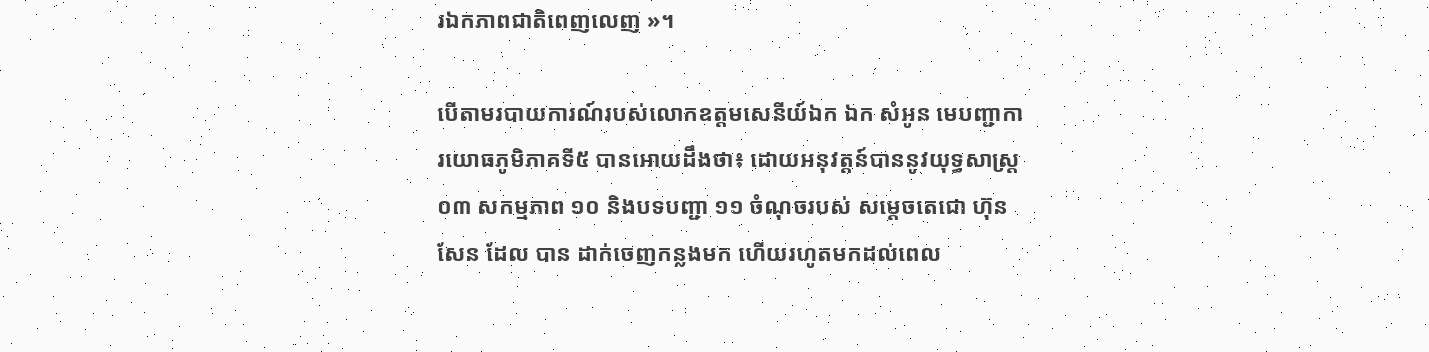រឯកភាពជាតិពេញលេញ »។

បើតាមរបាយការណ៍របស់លោកឧត្តមសេនីយ៍ឯក ឯក សំអូន មេបញ្ជាការយោធភូមិភាគទី៥ បានអោយដឹងថា៖ ដោយអនុវត្តន៍បាននូវយុទ្ធសាស្រ្ត ០៣ សកម្មភាព ១០ និងបទបញ្ជា ១១ ចំណុចរបស់ សម្តេចតេជោ ហ៊ុន សែន ដែល បាន ដាក់ចេញកន្លងមក ហើយរហូតមកដល់ពេល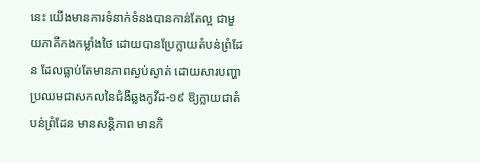នេះ យើងមានការទំនាក់ទំនងបានកាន់តែល្អ ជាមួយភាគីកងកម្លាំងថៃ ដោយបានប្រែក្លាយតំបន់ព្រំដែន ដែលធ្លាប់តែមានភាពស្ងប់ស្ងាត់ ដោយសារបញ្ហាប្រឈមជាសកលនៃជំងឺឆ្លងកូវីដ-១៩ ឱ្យក្លាយជាតំបន់ព្រំដែន មានសន្តិភាព មានកិ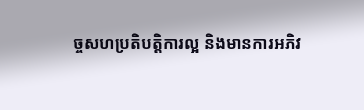ច្ចសហប្រតិបត្តិការល្អ និងមានការអភិវ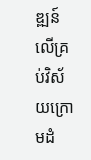ឌ្ឍន៍លើគ្រប់វិស័យក្រោមដំ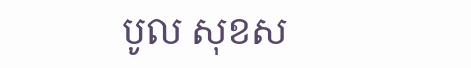បូល សុខស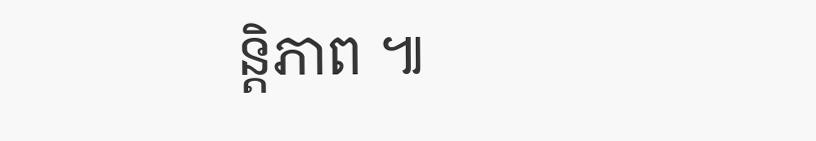ន្តិភាព ៕